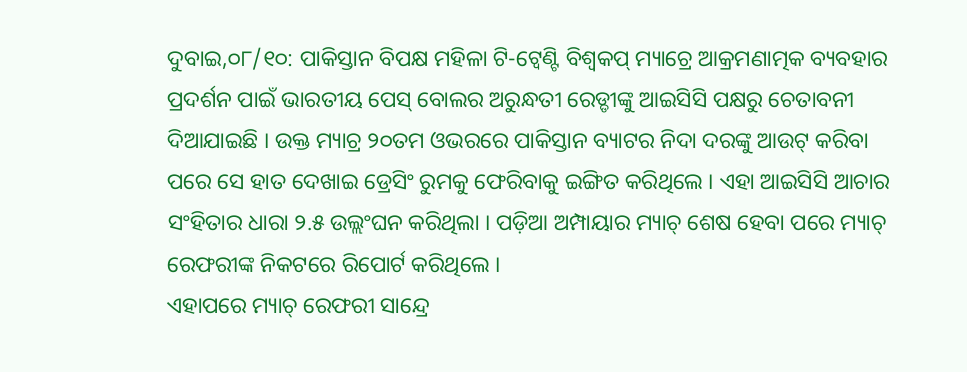ଦୁବାଇ,୦୮/୧୦: ପାକିସ୍ତାନ ବିପକ୍ଷ ମହିଳା ଟି-ଟ୍ୱେଣ୍ଟି ବିଶ୍ୱକପ୍ ମ୍ୟାଚ୍ରେ ଆକ୍ରମଣାତ୍ମକ ବ୍ୟବହାର ପ୍ରଦର୍ଶନ ପାଇଁ ଭାରତୀୟ ପେସ୍ ବୋଲର ଅରୁନ୍ଧତୀ ରେଡ୍ଡୀଙ୍କୁ ଆଇସିସି ପକ୍ଷରୁ ଚେତାବନୀ ଦିଆଯାଇଛି । ଉକ୍ତ ମ୍ୟାଚ୍ର ୨୦ତମ ଓଭରରେ ପାକିସ୍ତାନ ବ୍ୟାଟର ନିଦା ଦରଙ୍କୁ ଆଉଟ୍ କରିବା ପରେ ସେ ହାତ ଦେଖାଇ ଡ୍ରେସିଂ ରୁମକୁ ଫେରିବାକୁ ଇଙ୍ଗିତ କରିଥିଲେ । ଏହା ଆଇସିସି ଆଚାର ସଂହିତାର ଧାରା ୨.୫ ଉଲ୍ଲଂଘନ କରିଥିଲା । ପଡ଼ିଆ ଅମ୍ପାୟାର ମ୍ୟାଚ୍ ଶେଷ ହେବା ପରେ ମ୍ୟାଚ୍ ରେଫରୀଙ୍କ ନିକଟରେ ରିପୋର୍ଟ କରିଥିଲେ ।
ଏହାପରେ ମ୍ୟାଚ୍ ରେଫରୀ ସାନ୍ଦ୍ରେ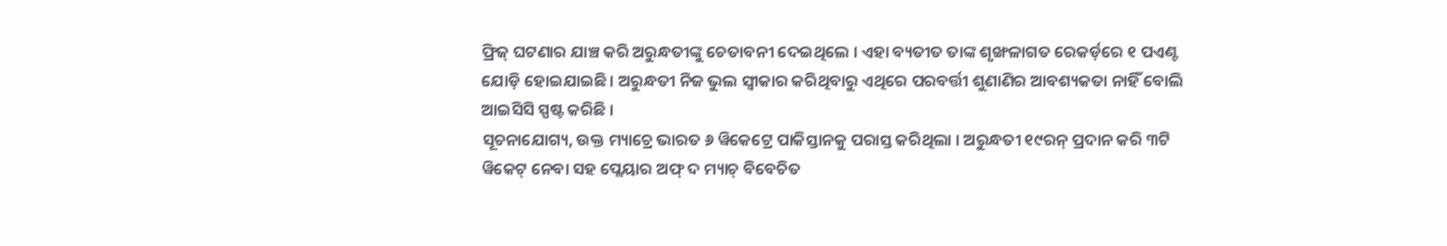ଫ୍ରିଜ୍ ଘଟଣାର ଯାଞ୍ଚ କରି ଅରୁନ୍ଧତୀଙ୍କୁ ଚେତାବନୀ ଦେଇଥିଲେ । ଏହା ବ୍ୟତୀତ ତାଙ୍କ ଶୃଙ୍ଖଳାଗତ ରେକର୍ଡ଼ରେ ୧ ପଏଣ୍ଟ ଯୋଡ଼ି ହୋଇଯାଇଛି । ଅରୁନ୍ଧତୀ ନିଜ ଭୁଲ ସ୍ୱୀକାର କରିଥିବାରୁ ଏଥିରେ ପରବର୍ତ୍ତୀ ଶୁଣାଣିର ଆବଶ୍ୟକତା ନାହିଁ ବୋଲି ଆଇସିସି ସ୍ପଷ୍ଟ କରିଛି ।
ସୂଚନାଯୋଗ୍ୟ, ଉକ୍ତ ମ୍ୟାଚ୍ରେ ଭାରତ ୬ ୱିକେଟ୍ରେ ପାକିସ୍ତାନକୁ ପରାସ୍ତ କରିଥିଲା । ଅରୁନ୍ଧତୀ ୧୯ରନ୍ ପ୍ରଦାନ କରି ୩ଟି ୱିକେଟ୍ ନେବା ସହ ପ୍ଲେୟାର ଅଫ୍ ଦ ମ୍ୟାଚ୍ ବିବେଚିତ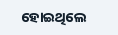ହୋଇଥିଲେ